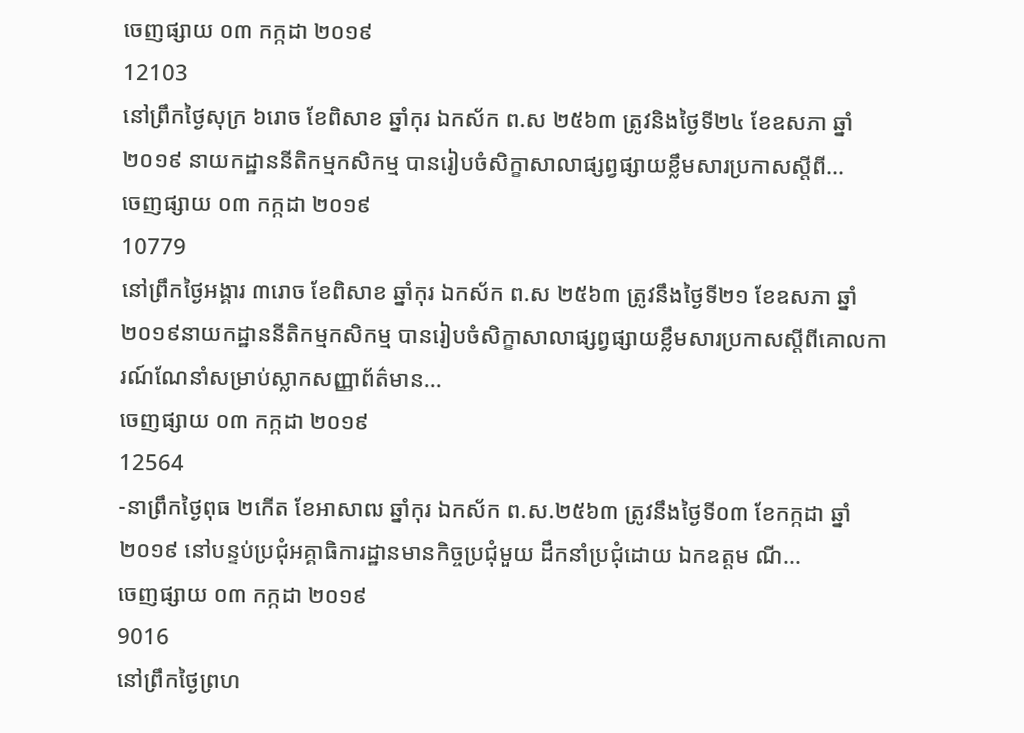ចេញផ្សាយ ០៣ កក្កដា ២០១៩
12103
នៅព្រឹកថ្ងៃសុក្រ ៦រោច ខែពិសាខ ឆ្នាំកុរ ឯកស័ក ព.ស ២៥៦៣ ត្រូវនិងថ្ងៃទី២៤ ខែឧសភា ឆ្នាំ២០១៩ នាយកដ្ឋាននីតិកម្មកសិកម្ម បានរៀបចំសិក្ខាសាលាផ្សព្វផ្សាយខ្លឹមសារប្រកាសស្តីពី...
ចេញផ្សាយ ០៣ កក្កដា ២០១៩
10779
នៅព្រឹកថ្ងៃអង្គារ ៣រោច ខែពិសាខ ឆ្នាំកុរ ឯកស័ក ព.ស ២៥៦៣ ត្រូវនឹងថ្ងៃទី២១ ខែឧសភា ឆ្នាំ២០១៩នាយកដ្ឋាននីតិកម្មកសិកម្ម បានរៀបចំសិក្ខាសាលាផ្សព្វផ្សាយខ្លឹមសារប្រកាសស្តីពីគោលការណ៍ណែនាំសម្រាប់ស្លាកសញ្ញាព័ត៌មាន...
ចេញផ្សាយ ០៣ កក្កដា ២០១៩
12564
-នាព្រឹកថ្ងៃពុធ ២កើត ខែអាសាឍ ឆ្នាំកុរ ឯកស័ក ព.ស.២៥៦៣ ត្រូវនឹងថ្ងៃទី០៣ ខែកក្កដា ឆ្នាំ២០១៩ នៅបន្ទប់ប្រជុំអគ្គាធិការដ្ឋានមានកិច្ចប្រជុំមួយ ដឹកនាំប្រជុំដោយ ឯកឧត្តម ណី...
ចេញផ្សាយ ០៣ កក្កដា ២០១៩
9016
នៅព្រឹកថ្ងៃព្រហ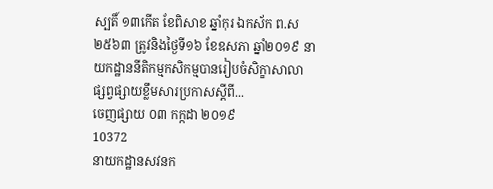ស្បតិ៍ ១៣កើត ខែពិសាខ ឆ្នាំកុរ ឯកស័ក ព.ស ២៥៦៣ ត្រូវនិងថ្ងៃទី១៦ ខែឧសភា ឆ្នាំ២០១៩ នាយកដ្ឋាននីតិកម្មកសិកម្មបានរៀបចំសិក្ខាសាលាផ្សព្វផ្សាយខ្លឹមសារប្រកាសស្តីពី...
ចេញផ្សាយ ០៣ កក្កដា ២០១៩
10372
នាយកដ្ឋានសវនក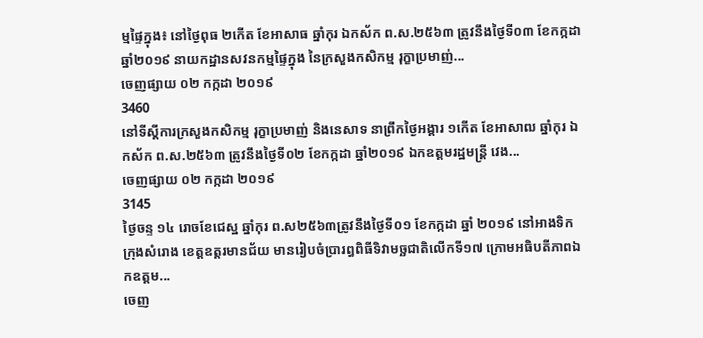ម្មផ្ទៃក្នុង៖ នៅថ្ងៃពុធ ២កើត ខែអាសាធ ឆ្នាំកុរ ឯកស័ក ព.ស.២៥៦៣ ត្រូវនឹងថ្ងៃទី០៣ ខែកក្កដា ឆ្នាំ២០១៩ នាយកដ្ឋានសវនកម្មផ្ទៃក្នុង នៃក្រសួងកសិកម្ម រុក្ខាប្រមាញ់...
ចេញផ្សាយ ០២ កក្កដា ២០១៩
3460
នៅទីស្តីការក្រសួងកសិកម្ម រុក្ខាប្រមាញ់ និងនេសាទ នាព្រឹកថ្ងៃអង្គារ ១កើត ខែអាសាឍ ឆ្នាំកុរ ឯកស័ក ព.ស.២៥៦៣ ត្រូវនឹងថ្ងៃទី០២ ខែកក្កដា ឆ្នាំ២០១៩ ឯកឧត្តមរដ្ឋមន្ត្រី វេង...
ចេញផ្សាយ ០២ កក្កដា ២០១៩
3145
ថ្ងៃចន្ទ ១៤ រោចខែជេស្ឋ ឆ្នាំកុរ ព.ស២៥៦៣ត្រូវនឹងថ្ងៃទី០១ ខែកក្កដា ឆ្នាំ ២០១៩ នៅអាងទិកក្រុងសំរោង ខេត្តឧត្ដរមានជ័យ មានរៀបចំប្រារព្ធពិធីទិវាមច្ឆជាតិលើកទី១៧ ក្រោមអធិបតីភាពឯកឧត្តម...
ចេញ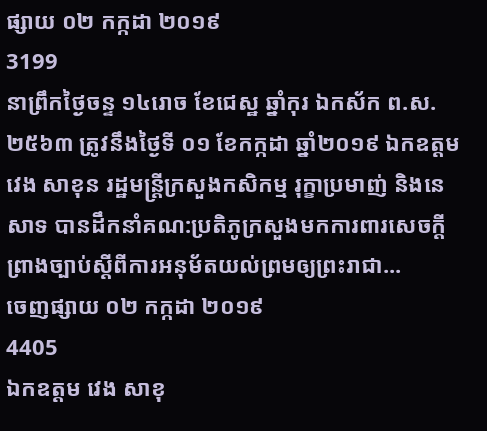ផ្សាយ ០២ កក្កដា ២០១៩
3199
នាព្រឹកថ្ងៃចន្ទ ១៤រោច ខែជេស្ឋ ឆ្នាំកុរ ឯកស័ក ព.ស.២៥៦៣ ត្រូវនឹងថ្ងៃទី ០១ ខែកក្កដា ឆ្នាំ២០១៩ ឯកឧត្តម វេង សាខុន រដ្ឋមន្រ្តីក្រសួងកសិកម្ម រុក្ខាប្រមាញ់ និងនេសាទ បានដឹកនាំគណ:ប្រតិភូក្រសួងមកការពារសេចក្តីព្រាងច្បាប់ស្តីពីការអនុម័តយល់ព្រមឲ្យព្រះរាជា...
ចេញផ្សាយ ០២ កក្កដា ២០១៩
4405
ឯកឧត្តម វេង សាខុ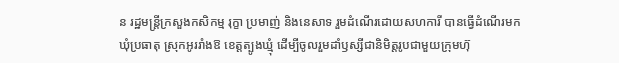ន រដ្ឋមន្រ្តីក្រសួងកសិកម្ម រុក្ខា ប្រមាញ់ និងនេសាទ រួមដំណើរដោយសហការី បានធ្វើដំណើរមកឃុំប្រធាតុ ស្រុកអូររាំងឱ ខេត្តត្បូងឃ្មុំ ដើម្បីចូលរួមដាំឫស្សីជានិមិត្តរូបជាមួយក្រុមហ៊ុ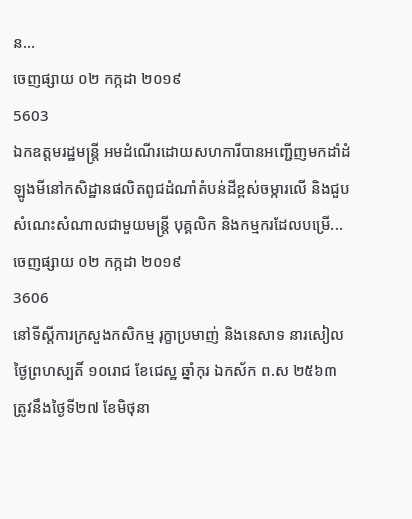ន...
ចេញផ្សាយ ០២ កក្កដា ២០១៩
5603
ឯកឧត្តមរដ្ឋមន្រ្តី អមដំណើរដោយសហការីបានអញ្ជើញមកដាំដំឡូងមីនៅកសិដ្ឋានផលិតពូជដំណាំតំបន់ដីខ្ពស់ចម្ការលើ និងជួបសំណេះសំណាលជាមួយមន្រ្តី បុគ្គលិក និងកម្មករដែលបម្រើ...
ចេញផ្សាយ ០២ កក្កដា ២០១៩
3606
នៅទីស្តីការក្រសួងកសិកម្ម រុក្ខាប្រមាញ់ និងនេសាទ នារសៀលថ្ងៃព្រហស្បតិ៍ ១០រោជ ខែជេស្ឋ ឆ្នាំកុរ ឯកស័ក ព.ស ២៥៦៣ ត្រូវនឹងថ្ងៃទី២៧ ខែមិថុនា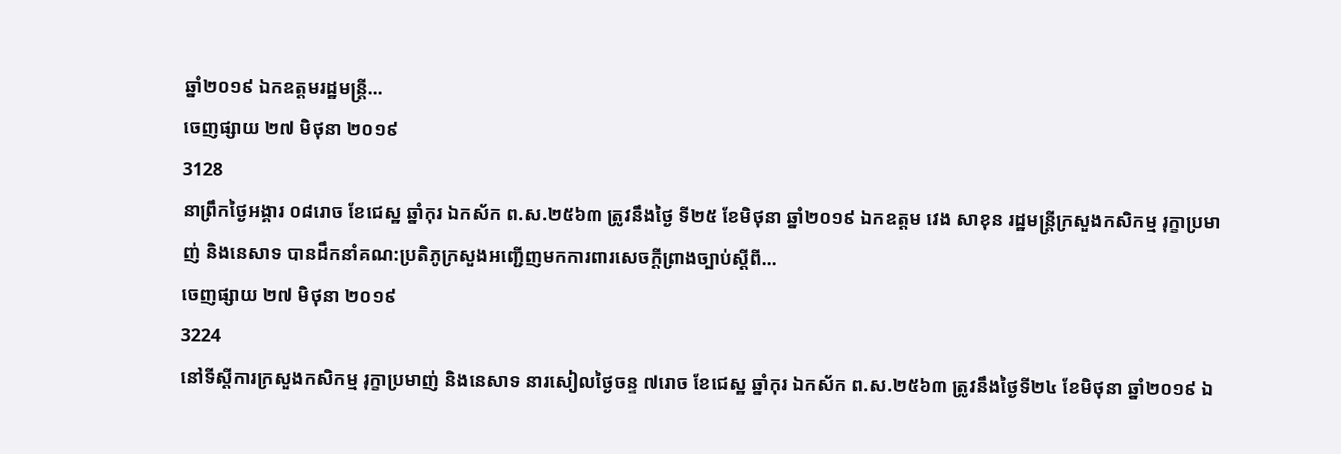ឆ្នាំ២០១៩ ឯកឧត្ដមរដ្ឋមន្ត្រី...
ចេញផ្សាយ ២៧ មិថុនា ២០១៩
3128
នាព្រឹកថ្ងៃអង្គារ ០៨រោច ខែជេស្ឋ ឆ្នាំកុរ ឯកស័ក ព.ស.២៥៦៣ ត្រូវនឹងថ្ងៃ ទី២៥ ខែមិថុនា ឆ្នាំ២០១៩ ឯកឧត្តម វេង សាខុន រដ្ឋមន្រ្តីក្រសួងកសិកម្ម រុក្ខាប្រមាញ់ និងនេសាទ បានដឹកនាំគណ:ប្រតិភូក្រសួងអញ្ជើញមកការពារសេចក្តីព្រាងច្បាប់ស្តីពី...
ចេញផ្សាយ ២៧ មិថុនា ២០១៩
3224
នៅទីស្តីការក្រសួងកសិកម្ម រុក្ខាប្រមាញ់ និងនេសាទ នារសៀលថ្ងៃចន្ទ ៧រោច ខែជេស្ឋ ឆ្នាំកុរ ឯកស័ក ព.ស.២៥៦៣ ត្រូវនឹងថ្ងៃទី២៤ ខែមិថុនា ឆ្នាំ២០១៩ ឯ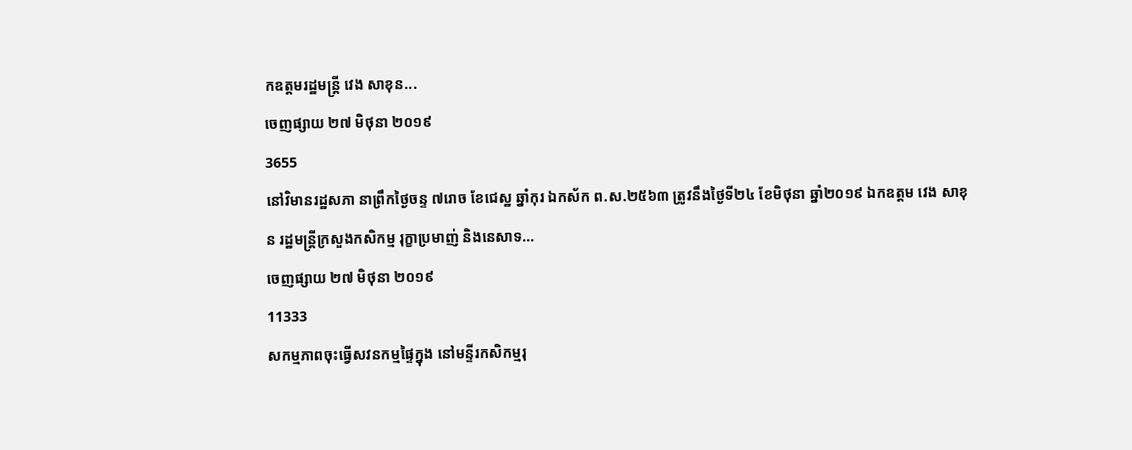កឧត្តមរដ្ឋមន្ត្រី វេង សាខុន...
ចេញផ្សាយ ២៧ មិថុនា ២០១៩
3655
នៅវិមានរដ្ឋសភា នាព្រឹកថ្ងៃចន្ទ ៧រោច ខែជេស្ឋ ឆ្នាំកុរ ឯកស័ក ព.ស.២៥៦៣ ត្រូវនឹងថ្ងៃទី២៤ ខែមិថុនា ឆ្នាំ២០១៩ ឯកឧត្តម វេង សាខុន រដ្ឋមន្រ្តីក្រសួងកសិកម្ម រុក្ខាប្រមាញ់ និងនេសាទ...
ចេញផ្សាយ ២៧ មិថុនា ២០១៩
11333
សកម្មភាពចុះធ្វើសវនកម្មផ្ទៃក្នុង នៅមន្ទីរកសិកម្មរុ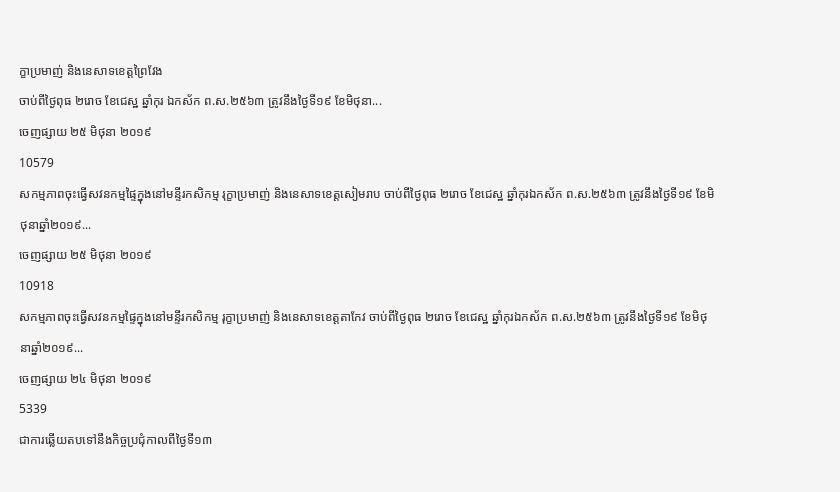ក្ខាប្រមាញ់ និងនេសាទខេត្តព្រៃវែង
ចាប់ពីថ្ងៃពុធ ២រោច ខែជេស្ឋ ឆ្នាំកុរ ឯកស័ក ព.ស.២៥៦៣ ត្រូវនឹងថ្ងៃទី១៩ ខែមិថុនា...
ចេញផ្សាយ ២៥ មិថុនា ២០១៩
10579
សកម្មភាពចុះធ្វើសវនកម្មផ្ទៃក្នុងនៅមន្ទីរកសិកម្ម រុក្ខាប្រមាញ់ និងនេសាទខេត្តសៀមរាប ចាប់ពីថ្ងៃពុធ ២រោច ខែជេស្ឋ ឆ្នាំកុរឯកស័ក ព.ស.២៥៦៣ ត្រូវនឹងថ្ងៃទី១៩ ខែមិថុនាឆ្នាំ២០១៩...
ចេញផ្សាយ ២៥ មិថុនា ២០១៩
10918
សកម្មភាពចុះធ្វើសវនកម្មផ្ទៃក្នុងនៅមន្ទីរកសិកម្ម រុក្ខាប្រមាញ់ និងនេសាទខេត្តតាកែវ ចាប់ពីថ្ងៃពុធ ២រោច ខែជេស្ឋ ឆ្នាំកុរឯកស័ក ព.ស.២៥៦៣ ត្រូវនឹងថ្ងៃទី១៩ ខែមិថុនាឆ្នាំ២០១៩...
ចេញផ្សាយ ២៤ មិថុនា ២០១៩
5339
ជាការឆ្លើយតបទៅនឹងកិច្ចប្រជុំកាលពីថ្ងៃទី១៣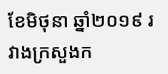ខែមិថុនា ឆ្នាំ២០១៩ រវាងក្រសួងក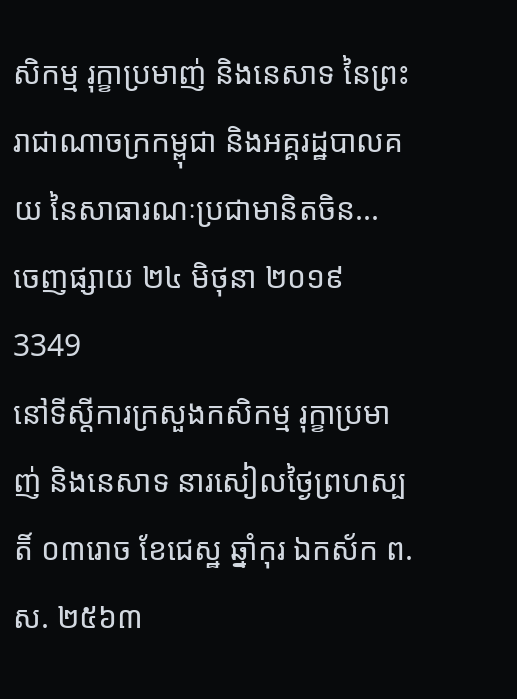សិកម្ម រុក្ខាប្រមាញ់ និងនេសាទ នៃព្រះរាជាណាចក្រកម្ពុជា និងអគ្គរដ្ឋបាលគយ នៃសាធារណៈប្រជាមានិតចិន...
ចេញផ្សាយ ២៤ មិថុនា ២០១៩
3349
នៅទីស្តីការក្រសួងកសិកម្ម រុក្ខាប្រមាញ់ និងនេសាទ នារសៀលថ្ងៃព្រហស្បតិ៍ ០៣រោច ខែជេស្ឋ ឆ្នាំកុរ ឯកស័ក ព.ស. ២៥៦៣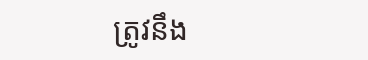ត្រូវនឹង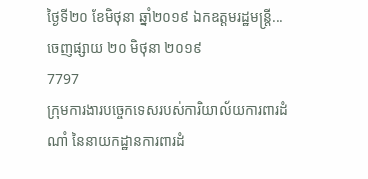ថ្ងៃទី២០ ខែមិថុនា ឆ្នាំ២០១៩ ឯកឧត្តមរដ្ឋមន្ត្រី...
ចេញផ្សាយ ២០ មិថុនា ២០១៩
7797
ក្រុមការងារបចេ្ចកទេសរបស់ការិយាល័យការពារដំណាំ នៃនាយកដ្ឋានការពារដំ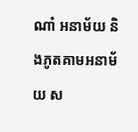ណាំ អនាម័យ និងភូតគាមអនាម័យ ស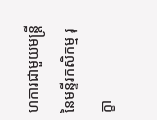ហការជាមួយមន្ត្រីនៃមន្ទីរកសិកម្ម រុក្ខា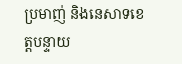ប្រមាញ់ និងនេសាទខេត្តបន្ទាយ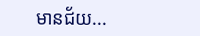មានជ័យ...